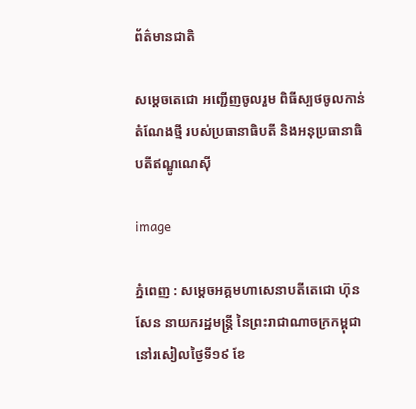ព័ត៌មានជាតិ

សម្តេចតេជោ អញ្ជើញចូលរួម ពិធីស្បថចូលកាន់តំណែងថ្មី របស់ប្រធានាធិបតី និងអនុប្រធានាធិបតីឥណ្ឌូណេស៊ី

image

ភ្នំពេញ : សម្តេចអគ្គមហាសេនាបតីតេជោ ហ៊ុន សែន នាយករដ្ឋមន្ត្រី នៃព្រះរាជាណាចក្រកម្ពុជា នៅរសៀលថ្ងៃទី១៩ ខែ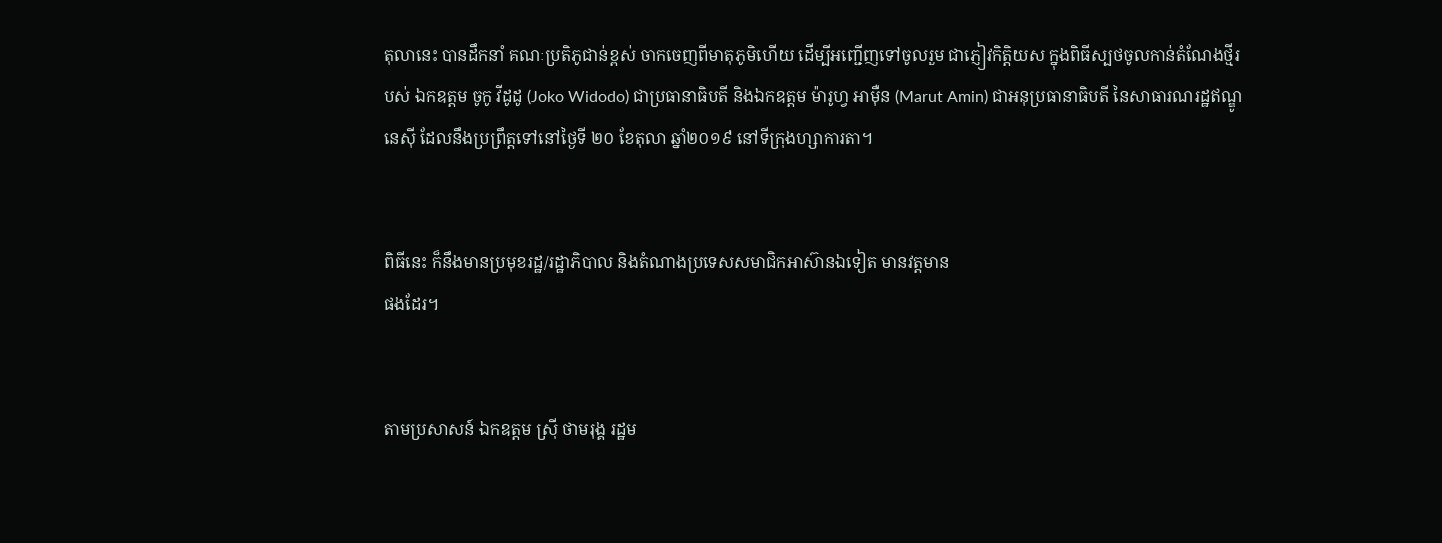តុលានេះ បានដឹកនាំ គណៈប្រតិភូជាន់ខ្ពស់ ចាកចេញពីមាតុភូមិហើយ ដើម្បីអញ្ជើញទៅចូលរួម ជាភ្ញៀវកិត្តិយស ក្នុងពិធីស្បថចូលកាន់តំណែងថ្មីរបស់ ឯកឧត្តម ចូកូ វីដូដូ (Joko Widodo) ជាប្រធានាធិបតី និងឯកឧត្តម ម៉ារូហ្វ អាម៉ឺន (Marut Amin) ជាអនុប្រធានាធិបតី នៃសាធារណរដ្ឋឥណ្ឌូនេស៊ី ដែលនឹងប្រព្រឹត្តទៅនៅថ្ងៃទី ២០ ខែតុលា ឆ្នាំ២០១៩ នៅទីក្រុងហ្សាការតា។


ពិធីនេះ ក៏នឹងមានប្រមុខរដ្ឋ/រដ្ឋាភិបាល និងតំណាងប្រទេសសមាជិកអាស៊ានឯទៀត មានវត្តមាន
ផងដែរ។


តាមប្រសាសន៍ ឯកឧត្តម ស្រ៊ី ថាមរុង្គ រដ្ឋម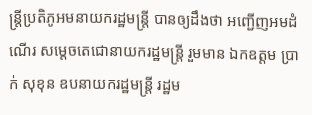ន្ត្រីប្រតិភូអមនាយករដ្ឋមន្ត្រី បានឲ្យដឹងថា អញ្ជើញអមដំណើរ សម្តេចតេជោនាយករដ្ឋមន្ត្រី រួមមាន ឯកឧត្តម ប្រាក់ សុខុន ឧបនាយករដ្ឋមន្ត្រី រដ្ឋម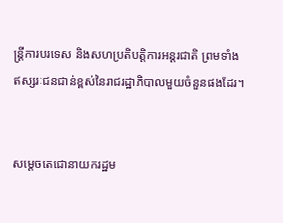ន្ត្រីការបរទេស និងសហប្រតិបត្តិការអន្តរជាតិ ព្រមទាំងឥស្សរៈជនជាន់ខ្ពស់នៃរាជរដ្ឋាភិបាលមួយចំនួនផងដែរ។


សម្តេចតេជោនាយករដ្ឋម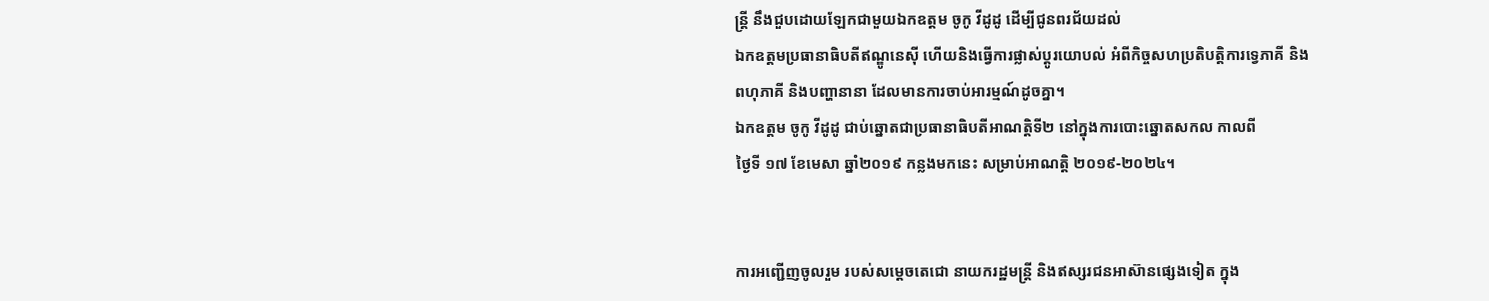ន្រ្តី នឹងជួបដោយឡែកជាមួយឯកឧត្តម ចូកូ វីដូដូ ដើម្បីជូនពរជ័យដល់
ឯកឧត្តមប្រធានាធិបតីឥណ្ឌូនេស៊ី ហើយនិងធ្វើការផ្លាស់ប្តូរយោបល់ អំពីកិច្ចសហប្រតិបត្តិការទ្វេភាគី និង
ពហុភាគី និងបញ្ហានានា ដែលមានការចាប់អារម្មណ៍ដូចគ្នា។
ឯកឧត្តម ចូកូ វីដូដូ ជាប់ឆ្នោតជាប្រធានាធិបតីអាណត្តិទី២ នៅក្នុងការបោះឆ្នោតសកល កាលពី
ថ្ងៃទី ១៧ ខែមេសា ឆ្នាំ២០១៩ កន្លងមកនេះ សម្រាប់អាណត្តិ ២០១៩-២០២៤។


ការអញ្ជើញចូលរួម របស់សម្តេចតេជោ នាយករដ្ឋមន្ត្រី និងឥស្សរជនអាស៊ានផ្សេងទៀត ក្នុង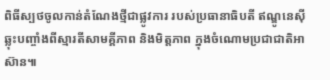ពិធីស្បថចូលកាន់តំណែងថ្មីជាផ្លូវការ របស់ប្រធានាធិបតី ឥណ្ឌូនេស៊ី ឆ្លុះបញ្ចាំងពីស្មារតីសាមគ្គីភាព និងមិត្តភាព ក្នុងចំណោមប្រជាជាតិអាស៊ាន៕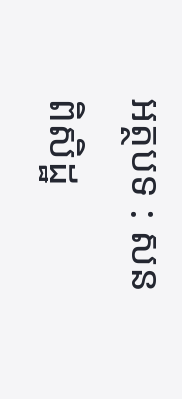អត្ថបទ : សន ពិសិដ្ឋ